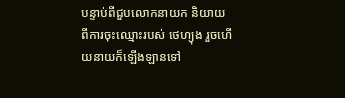បន្ទាប់ពីជួបលោកនាយក និយាយពីការចុះឈ្មោះរបស់ ថេហ្យុង រួចហើយនាយក៏ឡើងឡានទៅ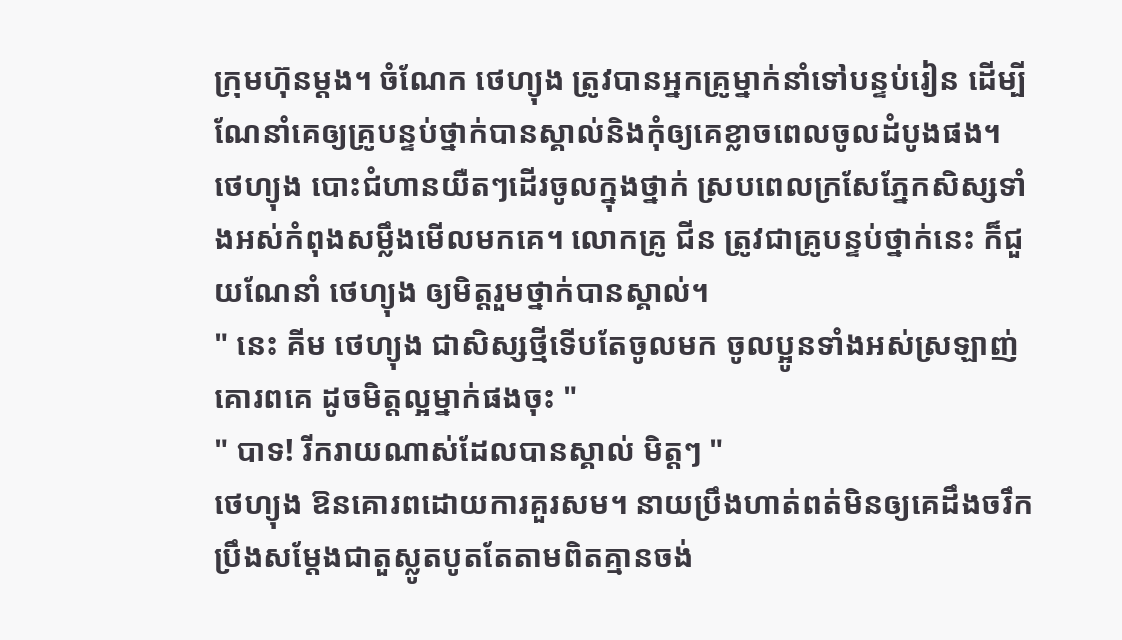ក្រុមហ៊ុនម្ដង។ ចំណែក ថេហ្យុង ត្រូវបានអ្នកគ្រូម្នាក់នាំទៅបន្ទប់រៀន ដើម្បីណែនាំគេឲ្យគ្រូបន្ទប់ថ្នាក់បានស្គាល់និងកុំឲ្យគេខ្លាចពេលចូលដំបូងផង។
ថេហ្យុង បោះជំហានយឺតៗដើរចូលក្នុងថ្នាក់ ស្របពេលក្រសែភ្នែកសិស្សទាំងអស់កំពុងសម្លឹងមើលមកគេ។ លោកគ្រូ ជីន ត្រូវជាគ្រូបន្ទប់ថ្នាក់នេះ ក៏ជួយណែនាំ ថេហ្យុង ឲ្យមិត្តរួមថ្នាក់បានស្គាល់។
" នេះ គីម ថេហ្យុង ជាសិស្សថ្មីទើបតែចូលមក ចូលប្អូនទាំងអស់ស្រឡាញ់គោរពគេ ដូចមិត្តល្អម្នាក់ផងចុះ "
" បាទ! រីករាយណាស់ដែលបានស្គាល់ មិត្តៗ "
ថេហ្យុង ឱនគោរពដោយការគួរសម។ នាយប្រឹងហាត់ពត់មិនឲ្យគេដឹងចរឹក ប្រឹងសម្ដែងជាតួស្លូតបូតតែតាមពិតគ្មានចង់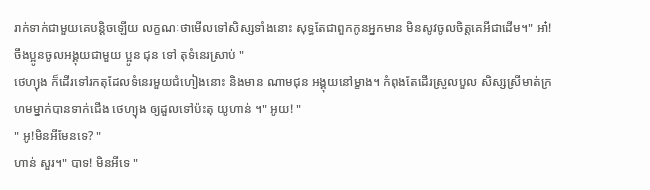រាក់ទាក់ជាមួយគេបន្តិចឡើយ លក្ខណៈថាមើលទៅសិស្សទាំងនោះ សុទ្ធតែជាពួកកូនអ្នកមាន មិនសូវចូលចិត្តគេអីជាដើម។" អា៎! ចឹងប្អូនចូលអង្គុយជាមួយ ប្អូន ជុន ទៅ តុទំនេរស្រាប់ "
ថេហ្យុង ក៏ដើរទៅរកតុដែលទំនេរមួយជំហៀងនោះ និងមាន ណាមជុន អង្គុយនៅម្ខាង។ កំពុងតែដើរស្រួលបួល សិស្សស្រីមាត់ក្រហមម្នាក់បានទាក់ជើង ថេហ្យុង ឲ្យដួលទៅប៉ះតុ យូហាន់ ។" អូយ! "
" អូ!មិនអីមែនទេ? "
ហាន់ សួរ។" បាទ! មិនអីទេ "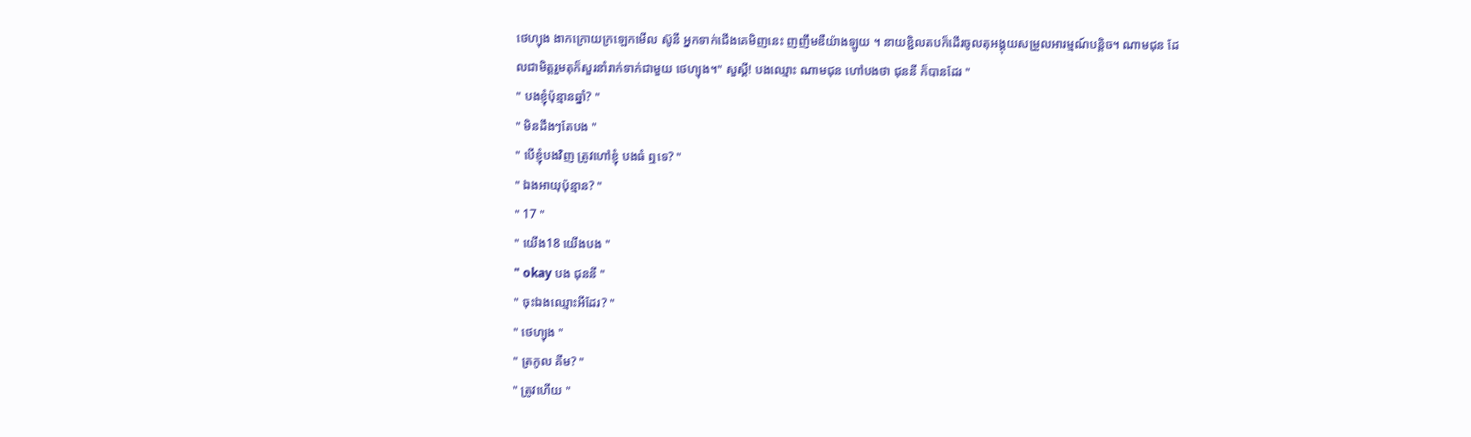ថេហ្យុង ងាកក្រោយក្រឡេកមើល ស៊ូនី អ្នកទាក់ជើងគេមិញនេះ ញញឹមឌឺយ៉ាងឡូយ ។ នាយខ្ជិលតបក៏ដើរចូលតុអង្គុយសម្រួលអារម្មណ៍បន្តិច។ ណាមជុន ដែលជាមិត្តរួមតុក៏សួរនាំរាក់ទាក់ជាមួយ ថេហ្យុង។" សួស្ដី! បងឈ្មោះ ណាមជុន ហៅបងថា ជុននី ក៏បានដែរ "
" បងខ្ញុំប៉ុន្មានឆ្នាំ? "
" មិនដឹងៗតែបង "
" បើខ្ញុំបងវិញ ត្រូវហៅខ្ញុំ បងធំ ឮទេ? "
" ឯងអាយុប៉ុន្មាន? "
" 17 "
" យើង18 យើងបង "
" okay បង ជុននី "
" ចុះឯងឈ្មោះអីដែរ? "
" ថេហ្យុង "
" ត្រកូល គីម? "
" ត្រូវហើយ "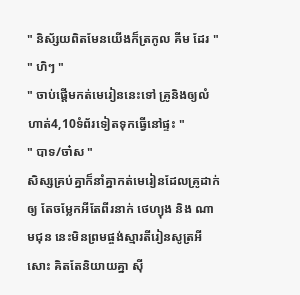" និស័្សយពិតមែនយើងក៏ត្រកូល គីម ដែរ "
" ហិៗ "
" ចាប់ផ្ដើមកត់មេរៀននេះទៅ គ្រូនិងឲ្យលំហាត់4,10ទំព័រទៀតទុកធ្វើនៅផ្ទះ "
" បាទ/ចា៎ស "
សិស្សគ្រប់គ្នាក៏នាំគ្នាកត់មេរៀនដែលគ្រូដាក់ឲ្យ តែចម្លែកអីតែពីរនាក់ ថេហ្យុង និង ណាមជុន នេះមិនព្រមផ្ចង់ស្មារតីរៀនសូត្រអីសោះ គិតតែនិយាយគ្នា សុី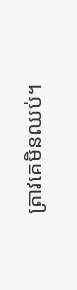ត្រាវគេមិនឈប់។